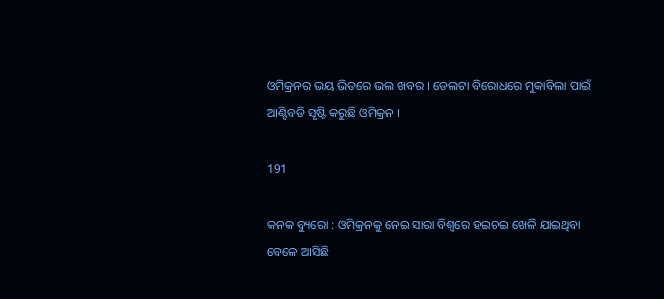ଓମିକ୍ରନର ଭୟ ଭିତରେ ଭଲ ଖବର । ଡେଲଟା ବିରୋଧରେ ମୁକାବିଲା ପାଇଁ ଆଣ୍ଟିବଡି ସୃଷ୍ଟି କରୁଛି ଓମିକ୍ରନ ।

191

କନକ ବ୍ୟୁରୋ : ଓମିକ୍ରନକୁ ନେଇ ସାରା ବିଶ୍ୱରେ ହଇଚଇ ଖେଳି ଯାଇଥିବା ବେଳେ ଆସିଛି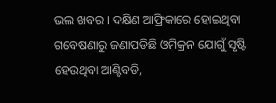ଭଲ ଖବର । ଦକ୍ଷିଣ ଆଫ୍ରିକାରେ ହୋଇଥିବା ଗବେଷଣାରୁ ଜଣାପଡିଛି ଓମିକ୍ରନ ଯୋଗୁଁ ସୃଷ୍ଟି ହେଉଥିବା ଆଣ୍ଟିବଡି,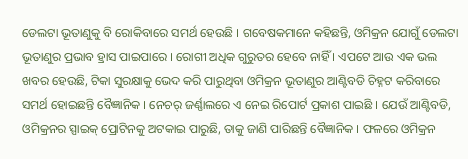ଡେଲଟା ଭୂତାଣୁକୁ ବି ରୋକିବାରେ ସମର୍ଥ ହେଉଛି । ଗବେଷକମାନେ କହିଛନ୍ତି, ଓମିକ୍ରନ ଯୋଗୁଁ ଡେଲଟା ଭୂତାଣୁର ପ୍ରଭାବ ହ୍ରାସ ପାଇପାରେ । ରୋଗୀ ଅଧିକ ଗୁରୁତର ହେବେ ନାହିଁ । ଏପଟେ ଆଉ ଏକ ଭଲ ଖବର ହେଉଛି, ଟିକା ସୁରକ୍ଷାକୁ ଭେଦ କରି ପାରୁଥିବା ଓମିକ୍ରନ ଭୂତାଣୁର ଆଣ୍ଟିବଡି ଚିହ୍ନଟ କରିବାରେ ସମର୍ଥ ହୋଇଛନ୍ତି ବୈଜ୍ଞାନିକ । ନେଚର୍ ଜର୍ଣ୍ଣାଲରେ ଏ ନେଇ ରିପୋର୍ଟ ପ୍ରକାଶ ପାଇଛି । ଯେଉଁ ଆଣ୍ଟିବଡି, ଓମିକ୍ରନର ସ୍ପାଇକ୍ ପ୍ରୋଟିନକୁ ଅଟକାଇ ପାରୁଛି, ତାକୁ ଜାଣି ପାରିଛନ୍ତି ବୈଜ୍ଞାନିକ । ଫଳରେ ଓମିକ୍ରନ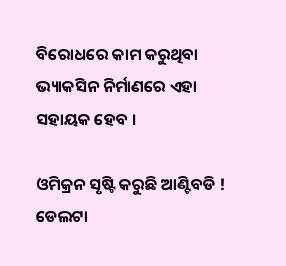ବିରୋଧରେ କାମ କରୁଥିବା ଭ୍ୟାକସିନ ନିର୍ମାଣରେ ଏହା ସହାୟକ ହେବ ।

ଓମିକ୍ରନ ସୃଷ୍ଟି କରୁଛି ଆଣ୍ଟିବଡି ! ଡେଲଟା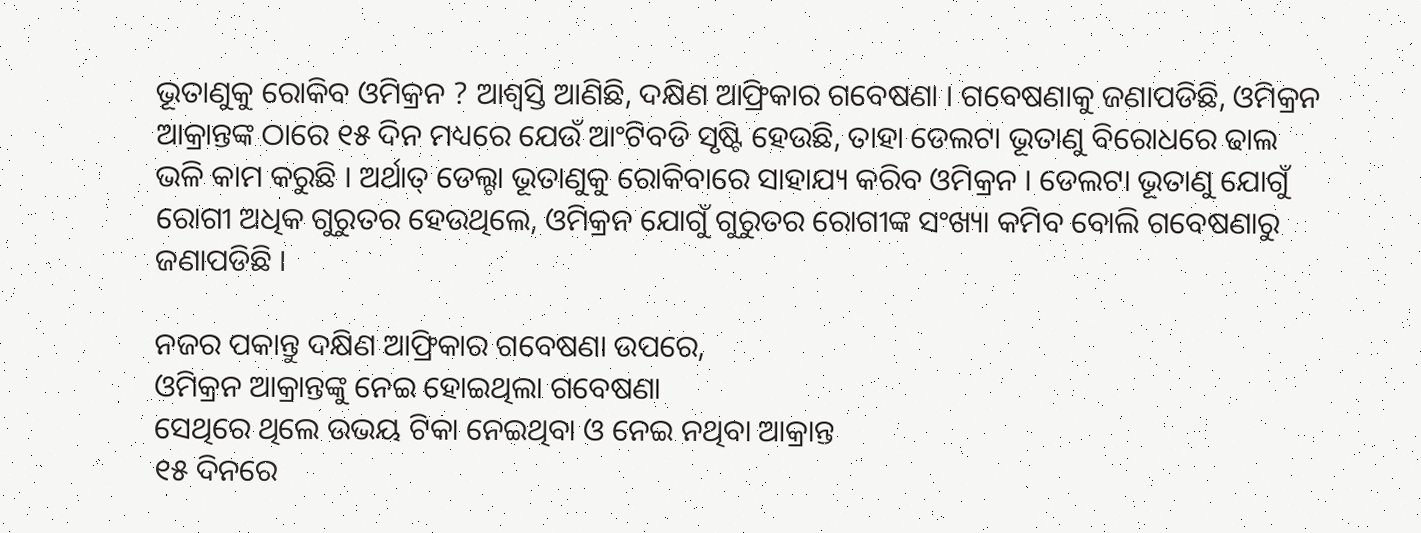ଭୂତାଣୁକୁ ରୋକିବ ଓମିକ୍ରନ ? ଆଶ୍ୱସ୍ତି ଆଣିଛି, ଦକ୍ଷିଣ ଆଫ୍ରିକାର ଗବେଷଣା । ଗବେଷଣାକୁ ଜଣାପଡିଛି, ଓମିକ୍ରନ ଆକ୍ରାନ୍ତଙ୍କ ଠାରେ ୧୫ ଦିନ ମଧ୍ୟରେ ଯେଉଁ ଆଂଟିବଡି ସୃଷ୍ଟି ହେଉଛି, ତାହା ଡେଲଟା ଭୂତାଣୁ ବିରୋଧରେ ଢାଲ ଭଳି କାମ କରୁଛି । ଅର୍ଥାତ୍ ଡେଲ୍ଟା ଭୂତାଣୁକୁ ରୋକିବାରେ ସାହାଯ୍ୟ କରିବ ଓମିକ୍ରନ । ଡେଲଟା ଭୂତାଣୁ ଯୋଗୁଁ ରୋଗୀ ଅଧିକ ଗୁରୁତର ହେଉଥିଲେ, ଓମିକ୍ରନ ଯୋଗୁଁ ଗୁରୁତର ରୋଗୀଙ୍କ ସଂଖ୍ୟା କମିବ ବୋଲି ଗବେଷଣାରୁ ଜଣାପଡିଛି ।

ନଜର ପକାନ୍ତୁ ଦକ୍ଷିଣ ଆଫ୍ରିକାର ଗବେଷଣା ଉପରେ,
ଓମିକ୍ରନ ଆକ୍ରାନ୍ତଙ୍କୁ ନେଇ ହୋଇଥିଲା ଗବେଷଣା
ସେଥିରେ ଥିଲେ ଉଭୟ ଟିକା ନେଇଥିବା ଓ ନେଇ ନଥିବା ଆକ୍ରାନ୍ତ
୧୫ ଦିନରେ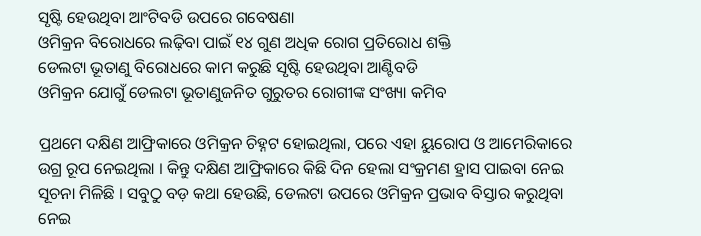ସୃଷ୍ଟି ହେଉଥିବା ଆଂଟିବଡି ଉପରେ ଗବେଷଣା
ଓମିକ୍ରନ ବିରୋଧରେ ଲଢ଼ିବା ପାଇଁ ୧୪ ଗୁଣ ଅଧିକ ରୋଗ ପ୍ରତିରୋଧ ଶକ୍ତି
ଡେଲଟା ଭୂତାଣୁ ବିରୋଧରେ କାମ କରୁଛି ସୃଷ୍ଟି ହେଉଥିବା ଆଣ୍ଟିବଡି
ଓମିକ୍ରନ ଯୋଗୁଁ ଡେଲଟା ଭୂତାଣୁଜନିତ ଗୁରୁତର ରୋଗୀଙ୍କ ସଂଖ୍ୟା କମିବ

ପ୍ରଥମେ ଦକ୍ଷିଣ ଆଫ୍ରିକାରେ ଓମିକ୍ରନ ଚିହ୍ନଟ ହୋଇଥିଲା, ପରେ ଏହା ୟୁରୋପ ଓ ଆମେରିକାରେ ଉଗ୍ର ରୂପ ନେଇଥିଲା । କିନ୍ତୁ ଦକ୍ଷିଣ ଆଫ୍ରିକାରେ କିଛି ଦିନ ହେଲା ସଂକ୍ରମଣ ହ୍ରାସ ପାଇବା ନେଇ ସୂଚନା ମିଳିଛି । ସବୁଠୁ ବଡ଼ କଥା ହେଉଛି, ଡେଲଟା ଉପରେ ଓମିକ୍ରନ ପ୍ରଭାବ ବିସ୍ତାର କରୁଥିବା ନେଇ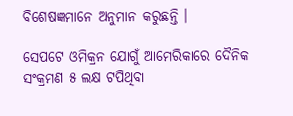ବିଶେଷଜ୍ଞମାନେ ଅନୁମାନ କରୁଛନ୍ତି ।

ସେପଟେ ଓମିକ୍ରନ ଯୋଗୁଁ ଆମେରିକାରେ ଦୈନିକ ସଂକ୍ରମଣ ୫ ଲକ୍ଷ ଟପିଥିବା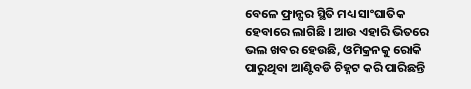ବେଳେ ଫ୍ରାନ୍ସର ସ୍ଥିତି ମଧ୍ୟ ସାଂଘାତିକ ହେବାରେ ଲାଗିଛି । ଆଉ ଏହାରି ଭିତରେ ଭଲ ଖବର ହେଉଛି, ଓମିକ୍ରନକୁ ରୋକି ପାରୁଥିବା ଆଣ୍ଟିବଡି ଚିହ୍ନଟ କରି ପାରିଛନ୍ତି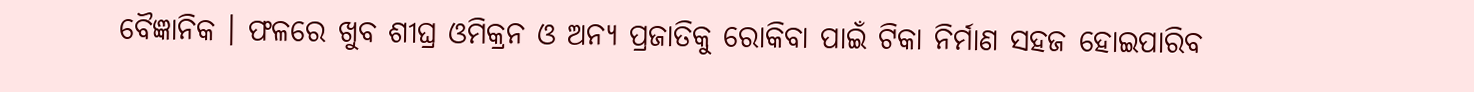ବୈଜ୍ଞାନିକ । ଫଳରେ ଖୁବ ଶୀଘ୍ର ଓମିକ୍ରନ ଓ ଅନ୍ୟ ପ୍ରଜାତିକୁ ରୋକିବା ପାଇଁ ଟିକା ନିର୍ମାଣ ସହଜ ହୋଇପାରିବ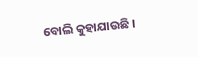ବୋଲି କୁହାଯାଉଛି ।